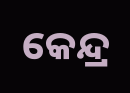କେନ୍ଦ୍ର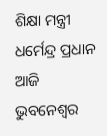ଶିକ୍ଷା ମନ୍ତ୍ରୀ ଧର୍ମେନ୍ଦ୍ର ପ୍ରଧାନ ଆଜି ଭୁବନେଶ୍ୱର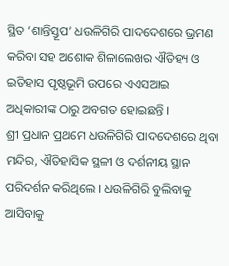ସ୍ଥିତ ‘ଶାନ୍ତିସ୍ତୂପ’ ଧଉଳିଗିରି ପାଦଦେଶରେ ଭ୍ରମଣ କରିବା ସହ ଅଶୋକ ଶିଳାଲେଖର ଐତିହ୍ୟ ଓ ଇତିହାସ ପୃଷ୍ଠଭୂମି ଉପରେ ଏଏସଆଇ ଅଧିକାରୀଙ୍କ ଠାରୁ ଅବଗତ ହୋଇଛନ୍ତି ।
ଶ୍ରୀ ପ୍ରଧାନ ପ୍ରଥମେ ଧଉଳିଗିରି ପାଦଦେଶରେ ଥିବା ମନ୍ଦିର, ଐତିହାସିକ ସ୍ଥଳୀ ଓ ଦର୍ଶନୀୟ ସ୍ଥାନ ପରିଦର୍ଶନ କରିଥିଲେ । ଧଉଳିଗିରି ବୁଲିବାକୁ ଆସିବାକୁ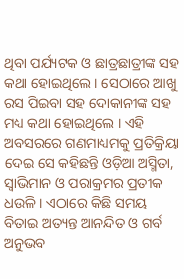ଥିବା ପର୍ଯ୍ୟଟକ ଓ ଛାତ୍ରଛାତ୍ରୀଙ୍କ ସହ କଥା ହୋଇଥିଲେ । ସେଠାରେ ଆଖୁ ରସ ପିଇବା ସହ ଦୋକାନୀଙ୍କ ସହ ମଧ୍ୟ କଥା ହୋଇଥିଲେ । ଏହି ଅବସରରେ ଗଣମାଧ୍ୟମକୁ ପ୍ରତିକ୍ରିୟା ଦେଇ ସେ କହିଛନ୍ତି ଓଡ଼ିଆ ଅସ୍ମିତା, ସ୍ୱାଭିମାନ ଓ ପରାକ୍ରମର ପ୍ରତୀକ ଧଉଳି । ଏଠାରେ କିଛି ସମୟ ବିତାଇ ଅତ୍ୟନ୍ତ ଆନନ୍ଦିତ ଓ ଗର୍ବ ଅନୁଭବ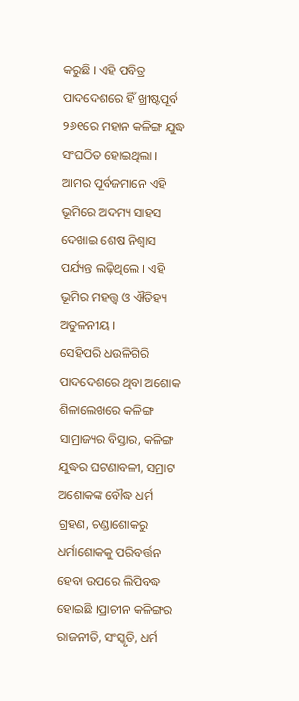କରୁଛି । ଏହି ପବିତ୍ର ପାଦଦେଶରେ ହିଁ ଖ୍ରୀଷ୍ଟପୂର୍ବ ୨୬୧ରେ ମହାନ କଳିଙ୍ଗ ଯୁଦ୍ଧ ସଂଘଠିତ ହୋଇଥିଲା । ଆମର ପୂର୍ବଜମାନେ ଏହି ଭୂମିରେ ଅଦମ୍ୟ ସାହସ ଦେଖାଇ ଶେଷ ନିଶ୍ୱାସ ପର୍ଯ୍ୟନ୍ତ ଲଢ଼ିଥିଲେ । ଏହି ଭୂମିର ମହତ୍ତ୍ୱ ଓ ଐତିହ୍ୟ ଅତୁଳନୀୟ ।
ସେହିପରି ଧଉଳିଗିରି ପାଦଦେଶରେ ଥିବା ଅଶୋକ ଶିଳାଲେଖରେ କଳିଙ୍ଗ ସାମ୍ରାଜ୍ୟର ବିସ୍ତାର, କଳିଙ୍ଗ ଯୁଦ୍ଧର ଘଟଣାବଳୀ, ସମ୍ରାଟ ଅଶୋକଙ୍କ ବୌଦ୍ଧ ଧର୍ମ ଗ୍ରହଣ, ଚଣ୍ଡାଶୋକରୁ ଧର୍ମାଶୋକକୁ ପରିବର୍ତ୍ତନ ହେବା ଉପରେ ଲିପିବଦ୍ଧ ହୋଇଛି ।ପ୍ରାଚୀନ କଳିଙ୍ଗର ରାଜନୀତି, ସଂସ୍କୃତି, ଧର୍ମ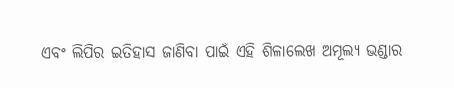ଏବଂ ଲିପିର ଇତିହାସ ଜାଣିବା ପାଇଁ ଏହି ଶିଳାଲେଖ ଅମୂଲ୍ୟ ଭଣ୍ଡାର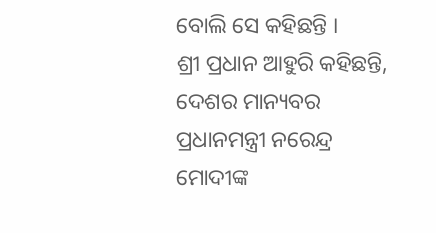ବୋଲି ସେ କହିଛନ୍ତି ।
ଶ୍ରୀ ପ୍ରଧାନ ଆହୁରି କହିଛନ୍ତି, ଦେଶର ମାନ୍ୟବର ପ୍ରଧାନମନ୍ତ୍ରୀ ନରେନ୍ଦ୍ର ମୋଦୀଙ୍କ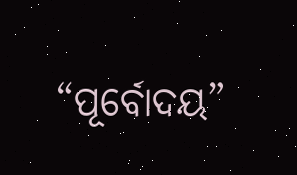“ପୂର୍ବୋଦୟ”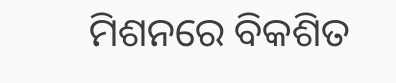ମିଶନରେ ବିକଶିତ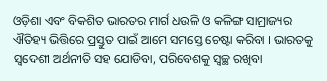ଓଡ଼ିଶା ଏବଂ ବିକଶିତ ଭାରତର ମାର୍ଗ ଧଉଳି ଓ କଳିଙ୍ଗ ସାମ୍ରାଜ୍ୟର ଐତିହ୍ୟ ଭିତ୍ତିରେ ପ୍ରସ୍ତୁତ ପାଇଁ ଆମେ ସମସ୍ତେ ଚେଷ୍ଟା କରିବା । ଭାରତକୁ ସ୍ୱଦେଶୀ ଅର୍ଥନୀତି ସହ ଯୋଡିବା, ପରିବେଶକୁ ସ୍ୱଚ୍ଛ ରଖିବା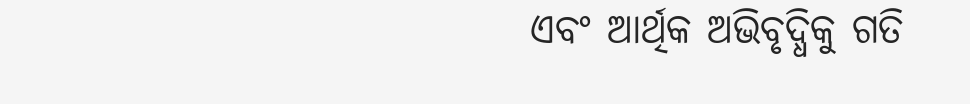ଏବଂ ଆର୍ଥିକ ଅଭିବୃଦ୍ଧିକୁ ଗତି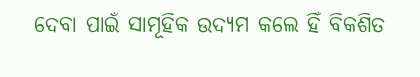ଦେବା ପାଇଁ ସାମୂହିକ ଉଦ୍ୟମ କଲେ ହିଁ ବିକଶିତ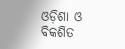ଓଡ଼ିଶା ଓ ବିକଶିତ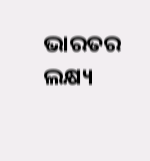ଭାରତର ଲକ୍ଷ୍ୟ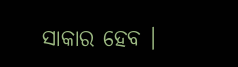ସାକାର ହେବ ।